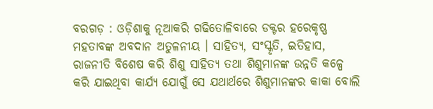ବରଗଡ଼ : ଓଡ଼ିଶାକୁ ନୂଆକରି ଗଢିତୋଳିବାରେ ଡକ୍ଟର ହରେକୃଷ୍ଣ ମହତାବଙ୍କ ଅବଦାନ ଅତୁଳନୀୟ । ସାହିତ୍ୟ, ସଂସ୍କୃତି, ଇତିହାସ, ରାଜନୀତି ବିଶେଷ କରି ଶିଶୁ ସାହିତ୍ୟ ତଥା ଶିଶୁମାନଙ୍କ ଉନ୍ନତି କଳ୍ପେ କରି ଯାଇଥିବା କାର୍ଯ୍ୟ ଯୋଗୁଁ ସେ ଯଥାର୍ଥରେ ଶିଶୁମାନଙ୍କର କାକା ବୋଲି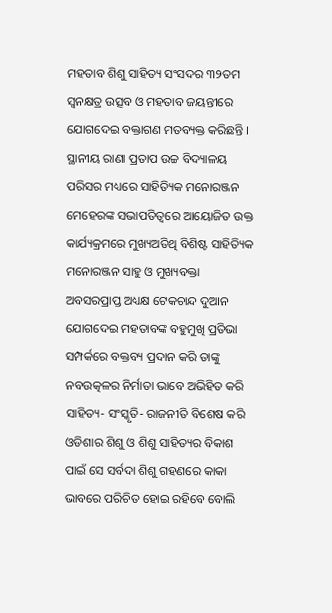ମହତାବ ଶିଶୁ ସାହିତ୍ୟ ସଂସଦର ୩୨ତମ ସ୍ଵନକ୍ଷତ୍ର ଉତ୍ସବ ଓ ମହତାବ ଜୟନ୍ତୀରେ ଯୋଗଦେଇ ବକ୍ତାଗଣ ମତବ୍ୟକ୍ତ କରିଛନ୍ତି । ସ୍ଥାନୀୟ ରାଣା ପ୍ରତାପ ଉଚ୍ଚ ବିଦ୍ୟାଳୟ ପରିସର ମଧ୍ୟରେ ସାହିତ୍ୟିକ ମନୋରଞ୍ଜନ ମେହେରଙ୍କ ସଭାପତିତ୍ବରେ ଆୟୋଜିତ ଉକ୍ତ କାର୍ଯ୍ୟକ୍ରମରେ ମୁଖ୍ୟଅତିଥି ବିଶିଷ୍ଟ ସାହିତ୍ୟିକ ମନୋରଞ୍ଜନ ସାହୁ ଓ ମୁଖ୍ୟବକ୍ତା ଅବସରପ୍ରାପ୍ତ ଅଧ୍ୟକ୍ଷ ଟେକଚାନ୍ଦ ଦୁଆନ ଯୋଗଦେଇ ମହତାବଙ୍କ ବହୁମୁଖି ପ୍ରତିଭା ସମ୍ପର୍କରେ ବକ୍ତବ୍ୟ ପ୍ରଦାନ କରି ତାଙ୍କୁ ନବଉତ୍କଳର ନିର୍ମାତା ଭାବେ ଅଭିହିତ କରି ସାହିତ୍ୟ- ସଂସ୍କୃତି- ରାଜନୀତି ବିଶେଷ କରି ଓଡିଶାର ଶିଶୁ ଓ ଶିଶୁ ସାହିତ୍ୟର ବିକାଶ ପାଇଁ ସେ ସର୍ବଦା ଶିଶୁ ଗହଣରେ କାକା ଭାବରେ ପରିଚିତ ହୋଇ ରହିବେ ବୋଲି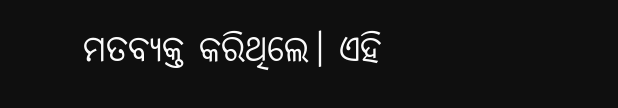ମତବ୍ୟକ୍ତ କରିଥିଲେ। ଏହି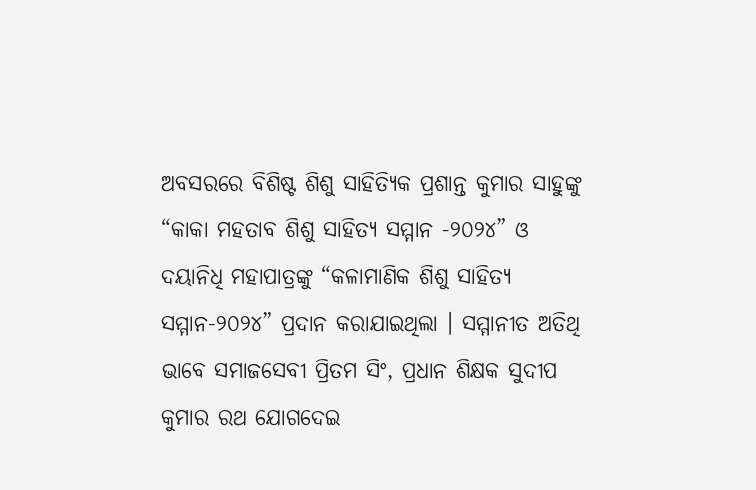ଅବସରରେ ବିଶିଷ୍ଟ ଶିଶୁ ସାହିତ୍ୟିକ ପ୍ରଶାନ୍ତ କୁମାର ସାହୁଙ୍କୁ “କାକା ମହତାବ ଶିଶୁ ସାହିତ୍ୟ ସମ୍ମାନ -୨୦୨୪” ଓ ଦୟାନିଧି ମହାପାତ୍ରଙ୍କୁ “କଳାମାଣିକ ଶିଶୁ ସାହିତ୍ୟ ସମ୍ମାନ-୨୦୨୪” ପ୍ରଦାନ କରାଯାଇଥିଲା । ସମ୍ମାନୀତ ଅତିଥି ଭାବେ ସମାଜସେବୀ ପ୍ରିତମ ସିଂ, ପ୍ରଧାନ ଶିକ୍ଷକ ସୁଦୀପ କୁମାର ରଥ ଯୋଗଦେଇ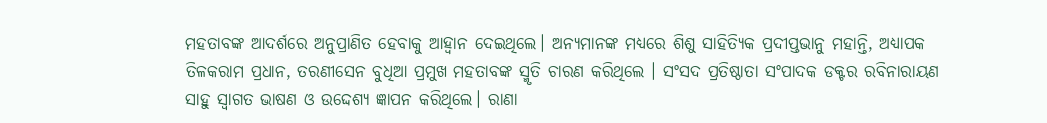ମହତାବଙ୍କ ଆଦର୍ଶରେ ଅନୁପ୍ରାଣିତ ହେବାକୁ ଆହ୍ବାନ ଦେଇଥିଲେ। ଅନ୍ୟମାନଙ୍କ ମଧ୍ୟରେ ଶିଶୁ ସାହିତ୍ୟିକ ପ୍ରଦୀପ୍ତଭାନୁ ମହାନ୍ତି, ଅଧ୍ୟାପକ ତିଳକରାମ ପ୍ରଧାନ, ତରଣୀସେନ ବୁଧିଆ ପ୍ରମୁଖ ମହତାବଙ୍କ ସ୍ମୃତି ଚାରଣ କରିଥିଲେ । ସଂସଦ ପ୍ରତିଷ୍ଠାତା ସଂପାଦକ ଡକ୍ଟର ରବିନାରାୟଣ ସାହୁ ସ୍ବାଗତ ଭାଷଣ ଓ ଉଦ୍ଦେଶ୍ୟ ଜ୍ଞାପନ କରିଥିଲେ। ରାଣା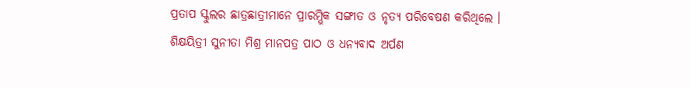ପ୍ରତାପ ସ୍କୁଲର ଛାତ୍ରଛାତ୍ରୀମାନେ ପ୍ରାରମ୍ଭିକ ସଙ୍ଗୀତ ଓ ନୃତ୍ୟ ପରିବେଷଣ କରିଥିଲେ । ଶିକ୍ଷୟିତ୍ରୀ ସୁନୀତା ମିଶ୍ର ମାନପତ୍ର ପାଠ ଓ ଧନ୍ୟବାଦ ଅର୍ପଣ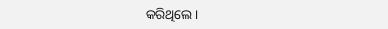କରିଥିଲେ।